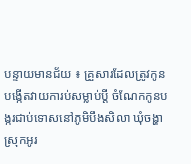បន្ទាយមានជ័យ ៖ គ្រួសារដែលត្រូវកូនបង្កើតវាយការប់សម្លាប់ប្តី ចំណែកកូនបង្ករជាប់ទោសនៅភូមិបឹងសិលា ឃុំចង្ហា ស្រុកអូរ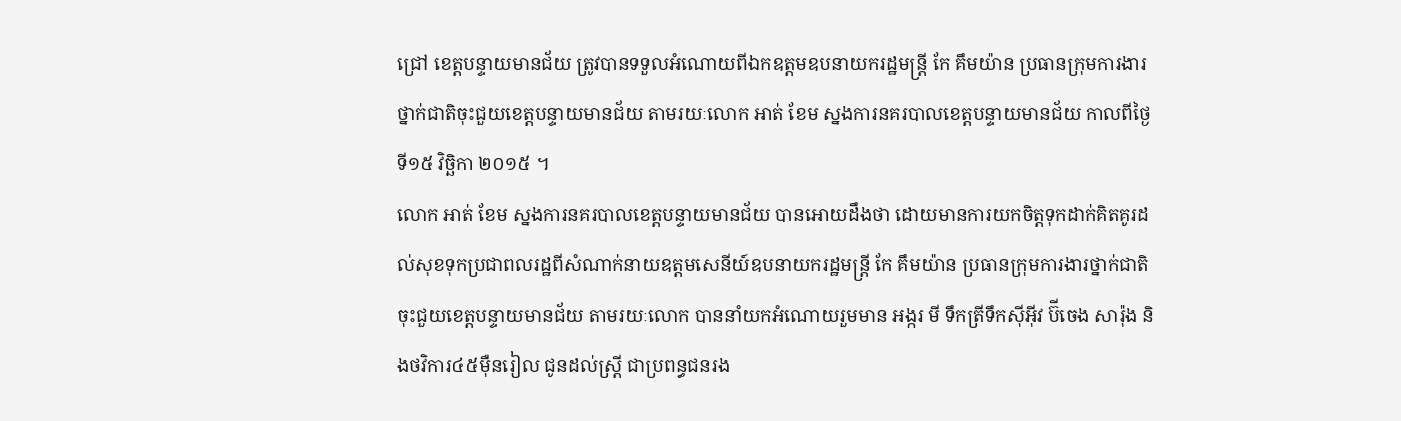ជ្រៅ ខេត្តបន្ទាយមានជ័យ ត្រូវបានទទួលអំណោយពីឯកឧត្តមឧបនាយករដ្ឋមន្ត្រី កែ គឹមយ៉ាន ប្រធានក្រុមការងារថ្នាក់ជាតិចុះជួយខេត្តបន្ទាយមានជ័យ តាមរយៈលោក អាត់ ខែម ស្នងការនគរបាលខេត្តបន្ទាយមានជ័យ កាលពីថ្ងៃទី១៥ វិច្ឆិកា ២០១៥ ។
លោក អាត់ ខែម ស្នងការនគរបាលខេត្តបន្ទាយមានជ័យ បានអោយដឹងថា ដោយមានការយកចិត្តទុកដាក់គិតគូរដល់សុខទុកប្រជាពលរដ្ឋពីសំណាក់នាយឧត្តមសេនីយ៍ឧបនាយករដ្ឋមន្ត្រី កែ គឹមយ៉ាន ប្រធានក្រុមការងារថ្នាក់ជាតិចុះជួយខេត្តបន្ទាយមានជ័យ តាមរយៈលោក បាននាំយកអំណោយរួមមាន អង្ករ មី ទឹកត្រីទឹកស៊ីអ៊ីវ ប៊ីចេង សារ៉ុង និងថវិការ៤៥ម៉ឺនរៀល ជូនដល់ស្ត្រី ជាប្រពន្ធជនរង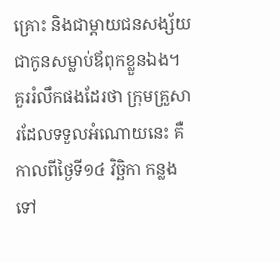គ្រោះ និងជាម្តាយជនសង្ស័យជាកូនសម្លាប់ឪពុកខ្លួនឯង។
គួររំលឹកផងដែរថា ក្រុមគ្រួសារដែលទទួលអំណោយនេះ គឺកាលពីថ្ងៃទី១៤ វិច្ឆិកា កន្លងទៅ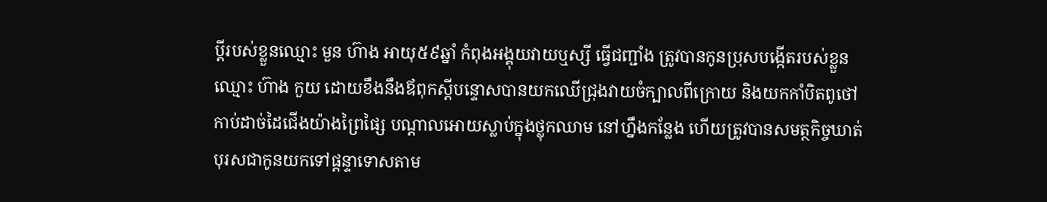ប្តីរបស់ខ្លួនឈ្មោះ មួន ហ៊ាង អាយុ៥៩ឆ្នាំ កំពុងអង្គុយវាយឬស្សី ធ្វើជញ្ជាំង ត្រូវបានកូនប្រុសបង្កើតរបស់ខ្លួនឈ្មោះ ហ៊ាង កួយ ដោយខឹងនឹងឪពុកស្តីបន្ទោសបានយកឈើជ្រុងវាយចំក្បាលពីក្រោយ និងយកកាំបិតពូថៅកាប់ដាច់ដៃជើងយ៉ាងព្រៃផ្សៃ បណ្តាលអោយស្លាប់ក្នុងថ្លុកឈាម នៅហ្នឹងកន្លែង ហើយត្រូវបានសមត្ថកិច្ចឃាត់បុរសជាកូនយកទៅផ្តន្ទាទោសតាម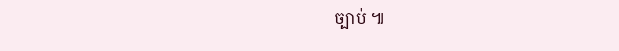ច្បាប់ ៕